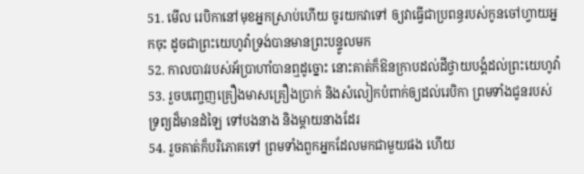51. មើល រេបិកានៅមុខអ្នកស្រាប់ហើយ ចូរយកវាទៅ ឲ្យវាធ្វើជាប្រពន្ធរបស់កូនចៅហ្វាយអ្នកចុះ ដូចជាព្រះយេហូវ៉ាទ្រង់បានមានព្រះបន្ទូលមក
52. កាលបាវរបស់អ័ប្រាហាំបានឮដូច្នោះ នោះគាត់ក៏ឱនក្រាបដល់ដីថ្វាយបង្គំដល់ព្រះយេហូវ៉ា
53. រួចបញ្ចេញគ្រឿងមាសគ្រឿងប្រាក់ និងសំលៀកបំពាក់ឲ្យដល់រេបិកា ព្រមទាំងជូនរបស់ទ្រព្យដ៏មានដំឡៃ ទៅបងនាង និងម្តាយនាងដែរ
54. រួចគាត់ក៏បរិភោគទៅ ព្រមទាំងពួកអ្នកដែលមកជាមួយផង ហើយ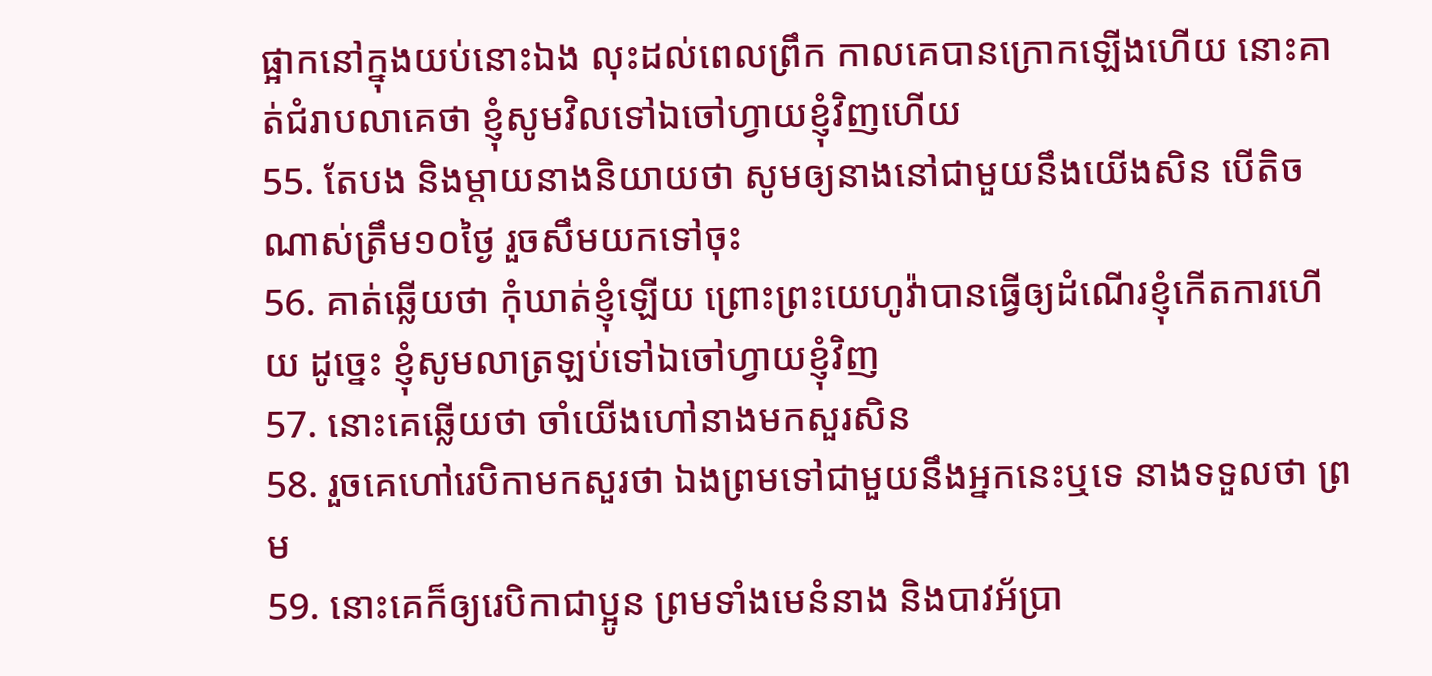ផ្អាកនៅក្នុងយប់នោះឯង លុះដល់ពេលព្រឹក កាលគេបានក្រោកឡើងហើយ នោះគាត់ជំរាបលាគេថា ខ្ញុំសូមវិលទៅឯចៅហ្វាយខ្ញុំវិញហើយ
55. តែបង និងម្តាយនាងនិយាយថា សូមឲ្យនាងនៅជាមួយនឹងយើងសិន បើតិចណាស់ត្រឹម១០ថ្ងៃ រួចសឹមយកទៅចុះ
56. គាត់ឆ្លើយថា កុំឃាត់ខ្ញុំឡើយ ព្រោះព្រះយេហូវ៉ាបានធ្វើឲ្យដំណើរខ្ញុំកើតការហើយ ដូច្នេះ ខ្ញុំសូមលាត្រឡប់ទៅឯចៅហ្វាយខ្ញុំវិញ
57. នោះគេឆ្លើយថា ចាំយើងហៅនាងមកសួរសិន
58. រួចគេហៅរេបិកាមកសួរថា ឯងព្រមទៅជាមួយនឹងអ្នកនេះឬទេ នាងទទួលថា ព្រម
59. នោះគេក៏ឲ្យរេបិកាជាប្អូន ព្រមទាំងមេនំនាង និងបាវអ័ប្រា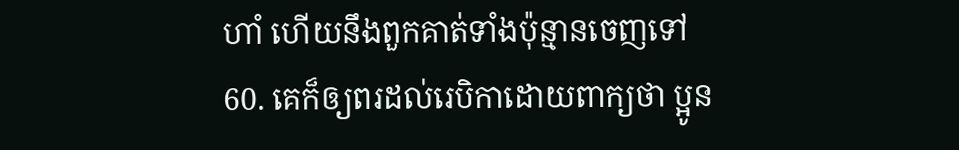ហាំ ហើយនឹងពួកគាត់ទាំងប៉ុន្មានចេញទៅ
60. គេក៏ឲ្យពរដល់រេបិកាដោយពាក្យថា ប្អូន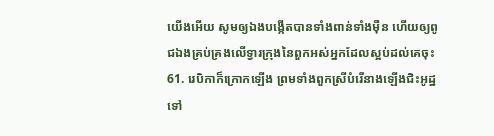យើងអើយ សូមឲ្យឯងបង្កើតបានទាំងពាន់ទាំងម៉ឺន ហើយឲ្យពូជឯងគ្រប់គ្រងលើទ្វារក្រុងនៃពួកអស់អ្នកដែលស្អប់ដល់គេចុះ
61. រេបិកាក៏ក្រោកឡើង ព្រមទាំងពួកស្រីបំរើនាងឡើងជិះអូដ្ឋទៅ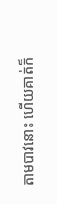តាមបាវនោះ ហើយគាត់ក៏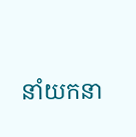នាំយកនា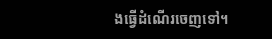ងធ្វើដំណើរចេញទៅ។